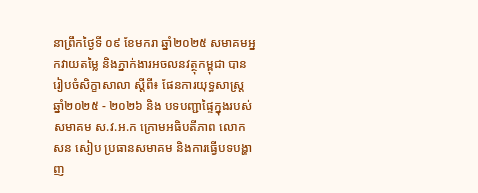នាព្រឹកថ្ងៃទី ០៩ ខែមករា ឆ្នាំ២០២៥ សមាគមអ្នកវាយតម្លៃ និងភ្នាក់ងារអចលនវត្ថុកម្ពុជា បានរៀបចំសិក្ខាសាលា ស្តីពី៖ ផែនការយុទ្ធសាស្ត្រ ឆ្នាំ២០២៥ - ២០២៦ និង បទបញ្ជាផ្ទៃក្នុងរបស់សមាគម ស.វ.អ.ក ក្រោមអធិបតីភាព លោក សន សៀប ប្រធានសមាគម និងការធ្វើបទបង្ហាញ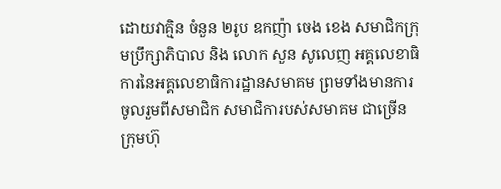ដោយវាគ្មិន ចំនួន ២រូប ឧកញ៉ា ចេង ខេង សមាជិកក្រុមប្រឹក្សាភិបាល និង លោក សួន សូលេញ អគ្គលេខាធិការនៃអគ្គលេខាធិការដ្ឋានសមាគម ព្រមទាំងមានការចូលរួមពីសមាជិក សមាជិការបស់សមាគម ជាច្រើនក្រុមហ៊ុ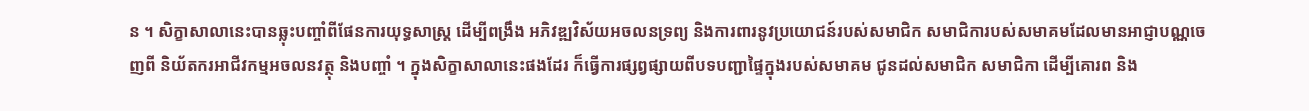ន ។ សិក្ខាសាលានេះបានឆ្លុះបញ្ចាំពីផែនការយុទ្ធសាស្ត្រ ដើម្បីពង្រឹង អភិវឌ្ឍវិស័យអចលនទ្រព្យ និងការពារនូវប្រយោជន៍របស់សមាជិក សមាជិការបស់សមាគមដែលមានអាជ្ញាបណ្ណចេញពី និយ័តករអាជីវកម្មអចលនវត្ថុ និងបញ្ចាំ ។ ក្នុងសិក្ខាសាលានេះផងដែរ ក៏ធ្វើការផ្សព្វផ្សាយពីបទបញ្ជាផ្ទៃក្នុងរបស់សមាគម ជូនដល់សមាជិក សមាជិកា ដើម្បីគោរព និង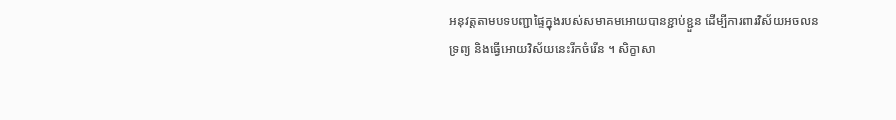អនុវត្តតាមបទបញ្ជាផ្ទៃក្នុងរបស់សមាគមអោយបានខ្ជាប់ខ្ជួន ដើម្បីការពារវិស័យអចលនទ្រព្យ និងធ្វើអោយវិស័យនេះរីកចំរើន ។ សិក្ខាសា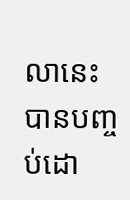លានេះ បានបញ្ចប់ដោ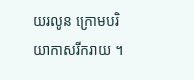យរលូន ក្រោមបរិយាកាសរីករាយ ។